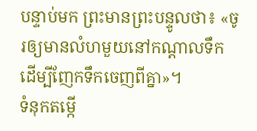បន្ទាប់មក ព្រះមានព្រះបន្ទូលថា៖ «ចូរឲ្យមានលំហមួយនៅកណ្ដាលទឹក ដើម្បីញែកទឹកចេញពីគ្នា»។
ទំនុកតម្កើ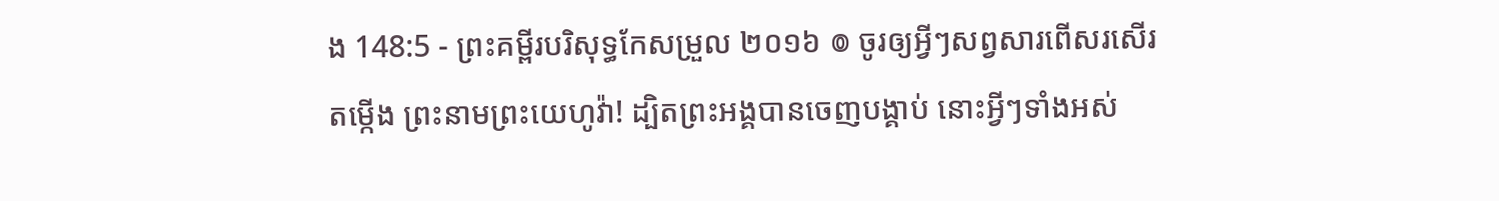ង 148:5 - ព្រះគម្ពីរបរិសុទ្ធកែសម្រួល ២០១៦ ៙ ចូរឲ្យអ្វីៗសព្វសារពើសរសើរតម្កើង ព្រះនាមព្រះយេហូវ៉ា! ដ្បិតព្រះអង្គបានចេញបង្គាប់ នោះអ្វីៗទាំងអស់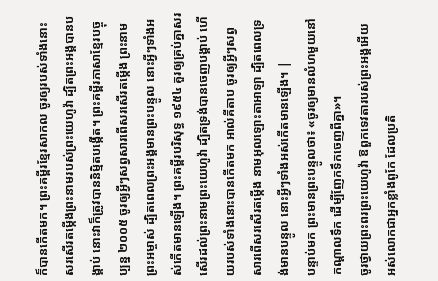ក៏បានកើតមក។ ព្រះគម្ពីរខ្មែរសាកល ចូរឲ្យរបស់ទាំងនោះសរសើរតម្កើងព្រះនាមរបស់ព្រះយេហូវ៉ា ដ្បិតព្រះអង្គបានបង្គាប់ នោះវាក៏ត្រូវបាននិម្មិតបង្កើត។ ព្រះគម្ពីរភាសាខ្មែរបច្ចុប្បន្ន ២០០៥ ចូរឲ្យអ្វីៗសព្វសារពើសរសើរតម្កើង ព្រះនាមព្រះអម្ចាស់ ដ្បិតពេលព្រះអង្គមានព្រះបន្ទូល នោះអ្វីៗទាំងអស់កើតមានឡើង។ ព្រះគម្ពីរបរិសុទ្ធ ១៩៥៤ គួរឲ្យគ្រប់គ្នាសរសើរដល់ព្រះនាមព្រះយេហូវ៉ា ដ្បិតទ្រង់បានចេញបង្គាប់ ហើយរបស់ទាំងនោះបានកើតមក អាល់គីតាប ចូរឲ្យអ្វីៗសព្វសារពើសរសើរតម្កើង នាមអុលឡោះតាអាឡា ដ្បិតពេលទ្រង់មានបន្ទូល នោះអ្វីៗទាំងអស់កើតមានឡើង។ |
បន្ទាប់មក ព្រះមានព្រះបន្ទូលថា៖ «ចូរឲ្យមានលំហមួយនៅកណ្ដាលទឹក ដើម្បីញែកទឹកចេញពីគ្នា»។
ចូរថ្វាយព្រះពរព្រះយេហូវ៉ា ឱពួកទេវតារបស់ព្រះអង្គអើយ អស់លោកជាអ្នកខ្លាំងពូកែ ដែលប្រតិ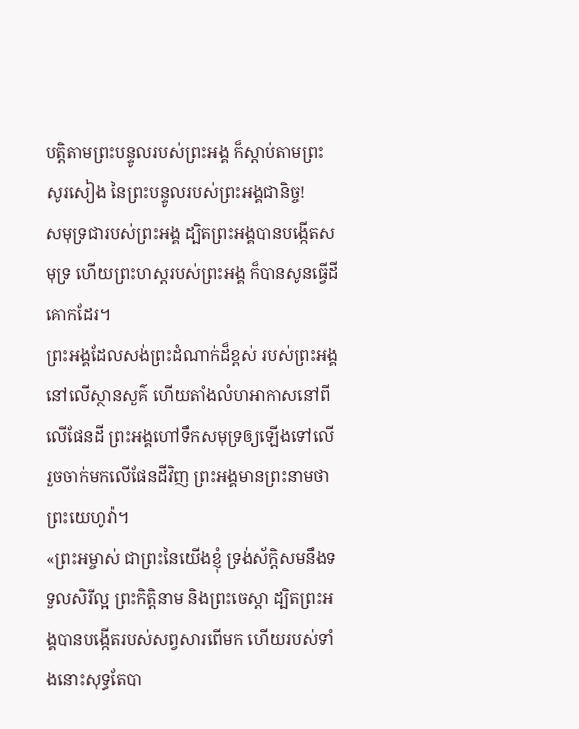បត្តិតាមព្រះបន្ទូលរបស់ព្រះអង្គ ក៏ស្តាប់តាមព្រះសូរសៀង នៃព្រះបន្ទូលរបស់ព្រះអង្គជានិច្ច!
សមុទ្រជារបស់ព្រះអង្គ ដ្បិតព្រះអង្គបានបង្កើតសមុទ្រ ហើយព្រះហស្តរបស់ព្រះអង្គ ក៏បានសូនធ្វើដីគោកដែរ។
ព្រះអង្គដែលសង់ព្រះដំណាក់ដ៏ខ្ពស់ របស់ព្រះអង្គនៅលើស្ថានសួគ៌ ហើយតាំងលំហអាកាសនៅពីលើផែនដី ព្រះអង្គហៅទឹកសមុទ្រឲ្យឡើងទៅលើ រួចចាក់មកលើផែនដីវិញ ព្រះអង្គមានព្រះនាមថា ព្រះយេហូវ៉ា។
«ព្រះអម្ចាស់ ជាព្រះនៃយើងខ្ញុំ ទ្រង់ស័ក្តិសមនឹងទទួលសិរីល្អ ព្រះកិត្តិនាម និងព្រះចេស្តា ដ្បិតព្រះអង្គបានបង្កើតរបស់សព្វសារពើមក ហើយរបស់ទាំងនោះសុទ្ធតែបា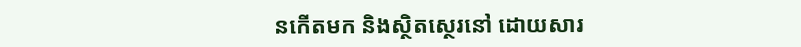នកើតមក និងស្ថិតស្ថេរនៅ ដោយសារ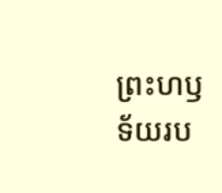ព្រះហឫទ័យរប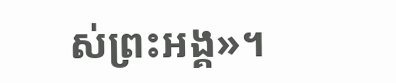ស់ព្រះអង្គ»។